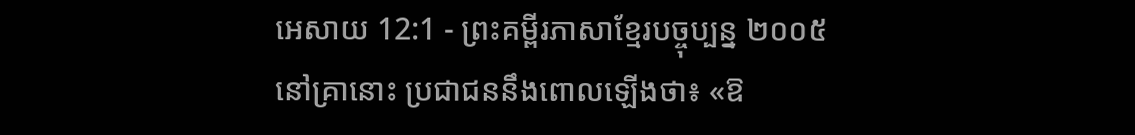អេសាយ 12:1 - ព្រះគម្ពីរភាសាខ្មែរបច្ចុប្បន្ន ២០០៥
នៅគ្រានោះ ប្រជាជននឹងពោលឡើងថា៖ «ឱ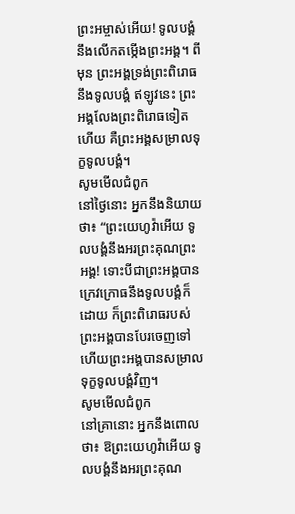ព្រះអម្ចាស់អើយ! ទូលបង្គំនឹងលើកតម្កើងព្រះអង្គ។ ពីមុន ព្រះអង្គទ្រង់ព្រះពិរោធនឹងទូលបង្គំ ឥឡូវនេះ ព្រះអង្គលែងព្រះពិរោធទៀតហើយ គឺព្រះអង្គសម្រាលទុក្ខទូលបង្គំ។
សូមមើលជំពូក
នៅថ្ងៃនោះ អ្នកនឹងនិយាយថា៖ “ព្រះយេហូវ៉ាអើយ ទូលបង្គំនឹងអរព្រះគុណព្រះអង្គ! ទោះបីជាព្រះអង្គបានក្រេវក្រោធនឹងទូលបង្គំក៏ដោយ ក៏ព្រះពិរោធរបស់ព្រះអង្គបានបែរចេញទៅ ហើយព្រះអង្គបានសម្រាលទុក្ខទូលបង្គំវិញ។
សូមមើលជំពូក
នៅគ្រានោះ អ្នកនឹងពោលថា៖ ឱព្រះយេហូវ៉ាអើយ ទូលបង្គំនឹងអរព្រះគុណ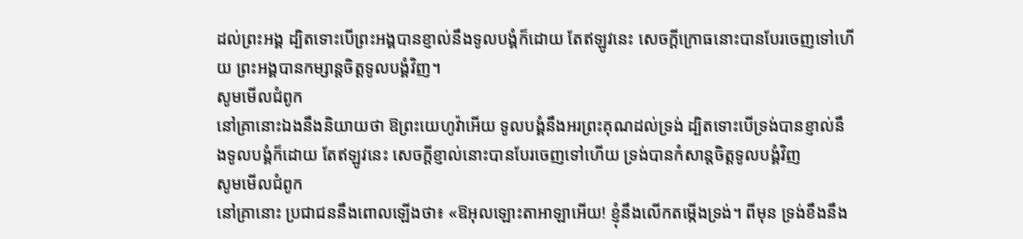ដល់ព្រះអង្គ ដ្បិតទោះបើព្រះអង្គបានខ្ញាល់នឹងទូលបង្គំក៏ដោយ តែឥឡូវនេះ សេចក្ដីក្រោធនោះបានបែរចេញទៅហើយ ព្រះអង្គបានកម្សាន្តចិត្តទូលបង្គំវិញ។
សូមមើលជំពូក
នៅគ្រានោះឯងនឹងនិយាយថា ឱព្រះយេហូវ៉ាអើយ ទូលបង្គំនឹងអរព្រះគុណដល់ទ្រង់ ដ្បិតទោះបើទ្រង់បានខ្ញាល់នឹងទូលបង្គំក៏ដោយ តែឥឡូវនេះ សេចក្ដីខ្ញាល់នោះបានបែរចេញទៅហើយ ទ្រង់បានកំសាន្តចិត្តទូលបង្គំវិញ
សូមមើលជំពូក
នៅគ្រានោះ ប្រជាជននឹងពោលឡើងថា៖ «ឱអុលឡោះតាអាឡាអើយ! ខ្ញុំនឹងលើកតម្កើងទ្រង់។ ពីមុន ទ្រង់ខឹងនឹង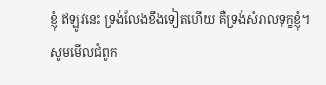ខ្ញុំ ឥឡូវនេះ ទ្រង់លែងខឹងទៀតហើយ គឺទ្រង់សំរាលទុក្ខខ្ញុំ។
សូមមើលជំពូក